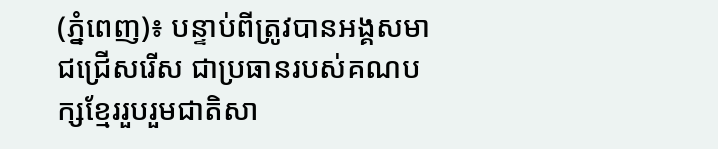(ភ្នំពេញ)៖ បន្ទាប់ពីត្រូវបានអង្គសមាជជ្រើសរើស ជាប្រធានរបស់គណបក្សខ្មែររួបរួមជាតិសា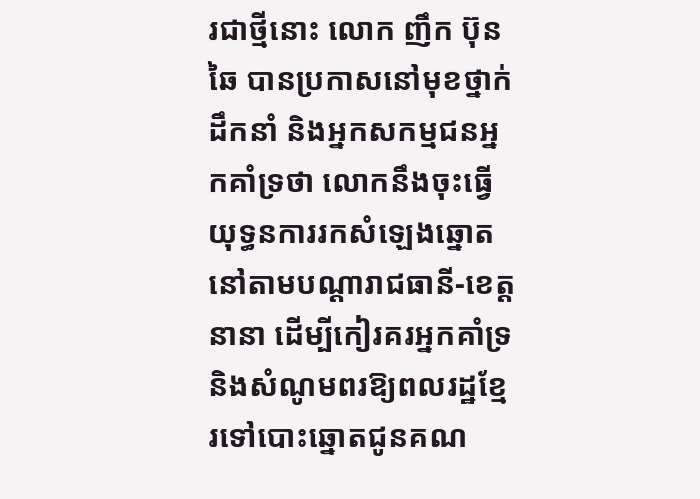រជាថ្មីនោះ លោក ញឹក ប៊ុនឆៃ បានប្រកាសនៅមុខថ្នាក់ដឹកនាំ និងអ្នកសកម្មជនអ្នកគាំទ្រថា លោកនឹងចុះធ្វើយុទ្ធនការរកសំឡេងឆ្នោត នៅតាមបណ្តារាជធានី-ខេត្តនានា ដើម្បីកៀរគរអ្នកគាំទ្រ និងសំណូមពរឱ្យពលរដ្ឋខ្មែរទៅបោះឆ្នោតជូនគណ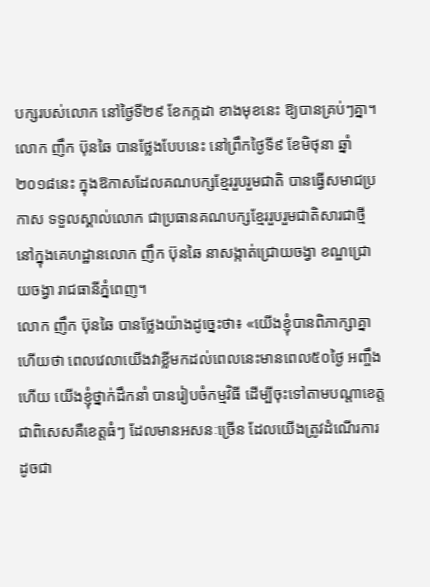បក្សរបស់លោក នៅថ្ងៃទី២៩ ខែកក្កដា ខាងមុខនេះ ឱ្យបានគ្រប់ៗគ្នា។
លោក ញឹក ប៊ុនឆៃ បានថ្លែងបែបនេះ នៅព្រឹកថ្ងៃទី៩ ខែមិថុនា ឆ្នាំ២០១៨នេះ ក្នុងឱកាសដែលគណបក្សខ្មែររួបរួមជាតិ បានធ្វើសមាជប្រកាស ទទួលស្គាល់លោក ជាប្រធានគណបក្សខ្មែររួបរួមជាតិសារជាថ្មី នៅក្នុងគេហដ្ឋានលោក ញឹក ប៊ុនឆៃ នាសង្កាត់ជ្រោយចង្វា ខណ្ឌជ្រោយចង្វា រាជធានីភ្នំពេញ។
លោក ញឹក ប៊ុនឆៃ បានថ្លែងយ៉ាងដូច្នេះថា៖ «យើងខ្ញុំបានពិភាក្សាគ្នាហើយថា ពេលវេលាយើងវាខ្លីមកដល់ពេលនេះមានពេល៥០ថ្ងៃ អញ្ចឹងហើយ យើងខ្ញុំថ្នាក់ដឹកនាំ បានរៀបចំកម្មវិធី ដើម្បីចុះទៅតាមបណ្តាខេត្តជាពិសេសគឺខេត្តធំៗ ដែលមានអសនៈច្រើន ដែលយើងត្រូវដំណើរការដូចជា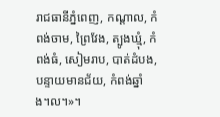រាជធានីភ្នំពេញ, កណ្តាល, កំពង់ចាម, ព្រៃវែង, ត្បូងឃ្មុំ, កំពង់ធំ, សៀមរាប, បាត់ដំបង, បន្ទាយមានជ័យ, កំពង់ឆ្នាំង។ល។»។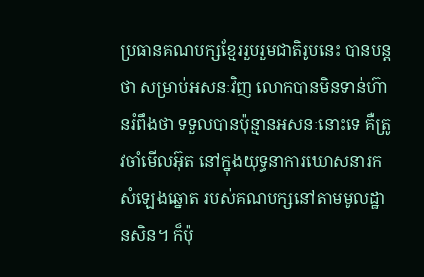ប្រធានគណបក្សខ្មែររួបរួមជាតិរូបនេះ បានបន្តថា សម្រាប់អសនៈវិញ លោកបានមិនទាន់ហ៊ានរំពឹងថា ទទួលបានប៉ុន្មានអសនៈនោះទេ គឺត្រូវចាំមើលអ៊ុត នៅក្នុងយុទ្ធនាការឃោសនារកសំឡេងឆ្នោត របស់គណបក្សនៅតាមមូលដ្ឋានសិន។ ក៏ប៉ុ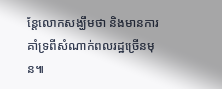ន្តែលោកសង្ឃឹមថា និងមានការគាំទ្រពីសំណាក់ពលរដ្ឋច្រើនមុន៕